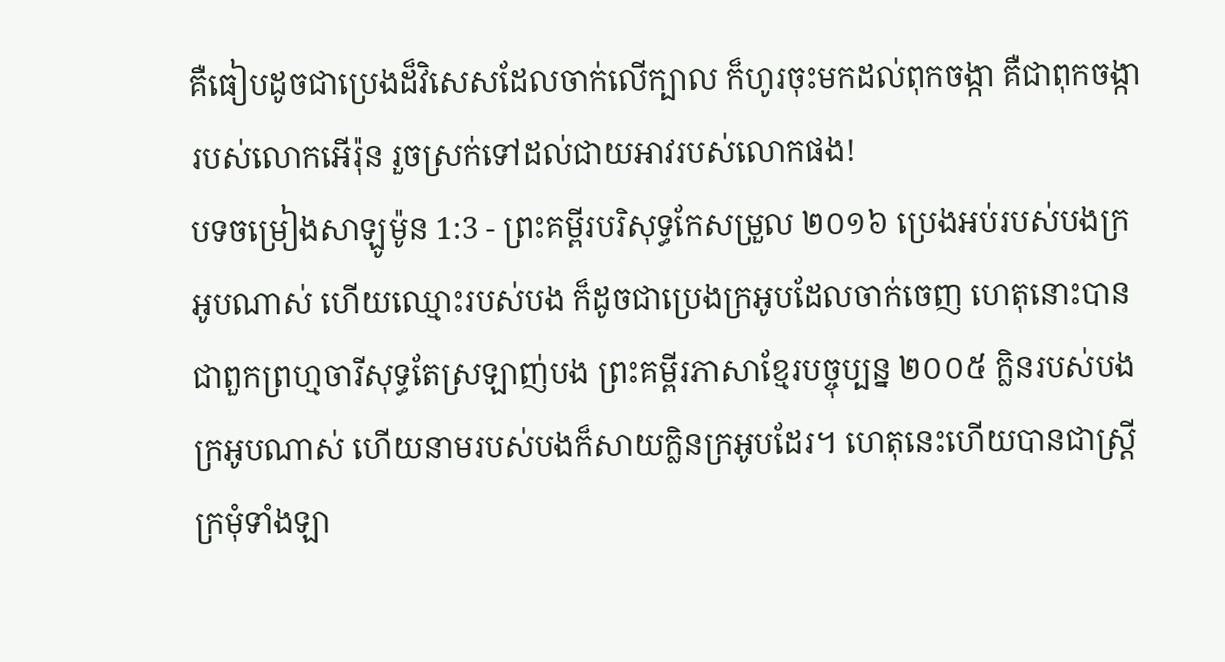គឺធៀបដូចជាប្រេងដ៏វិសេសដែលចាក់លើក្បាល ក៏ហូរចុះមកដល់ពុកចង្កា គឺជាពុកចង្ការបស់លោកអើរ៉ុន រួចស្រក់ទៅដល់ជាយអាវរបស់លោកផង!
បទចម្រៀងសាឡូម៉ូន 1:3 - ព្រះគម្ពីរបរិសុទ្ធកែសម្រួល ២០១៦ ប្រេងអប់របស់បងក្រអូបណាស់ ហើយឈ្មោះរបស់បង ក៏ដូចជាប្រេងក្រអូបដែលចាក់ចេញ ហេតុនោះបានជាពួកព្រហ្មចារីសុទ្ធតែស្រឡាញ់បង ព្រះគម្ពីរភាសាខ្មែរបច្ចុប្បន្ន ២០០៥ ក្លិនរបស់បងក្រអូបណាស់ ហើយនាមរបស់បងក៏សាយក្លិនក្រអូបដែរ។ ហេតុនេះហើយបានជាស្ត្រីក្រមុំទាំងឡា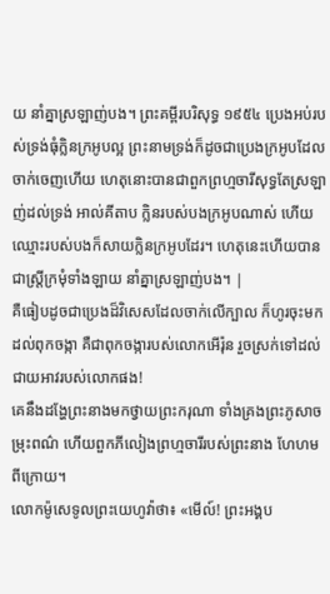យ នាំគ្នាស្រឡាញ់បង។ ព្រះគម្ពីរបរិសុទ្ធ ១៩៥៤ ប្រេងអប់របស់ទ្រង់ធុំក្លិនក្រអូបល្អ ព្រះនាមទ្រង់ក៏ដូចជាប្រេងក្រអូបដែលចាក់ចេញហើយ ហេតុនោះបានជាពួកព្រហ្មចារីសុទ្ធតែស្រឡាញ់ដល់ទ្រង់ អាល់គីតាប ក្លិនរបស់បងក្រអូបណាស់ ហើយឈ្មោះរបស់បងក៏សាយក្លិនក្រអូបដែរ។ ហេតុនេះហើយបានជាស្ត្រីក្រមុំទាំងឡាយ នាំគ្នាស្រឡាញ់បង។ |
គឺធៀបដូចជាប្រេងដ៏វិសេសដែលចាក់លើក្បាល ក៏ហូរចុះមកដល់ពុកចង្កា គឺជាពុកចង្ការបស់លោកអើរ៉ុន រួចស្រក់ទៅដល់ជាយអាវរបស់លោកផង!
គេនឹងដង្ហែព្រះនាងមកថ្វាយព្រះករុណា ទាំងគ្រងព្រះភូសាចម្រុះពណ៌ ហើយពួកភីលៀងព្រហ្មចារីរបស់ព្រះនាង ហែហមពីក្រោយ។
លោកម៉ូសេទូលព្រះយេហូវ៉ាថា៖ «មើល៍! ព្រះអង្គប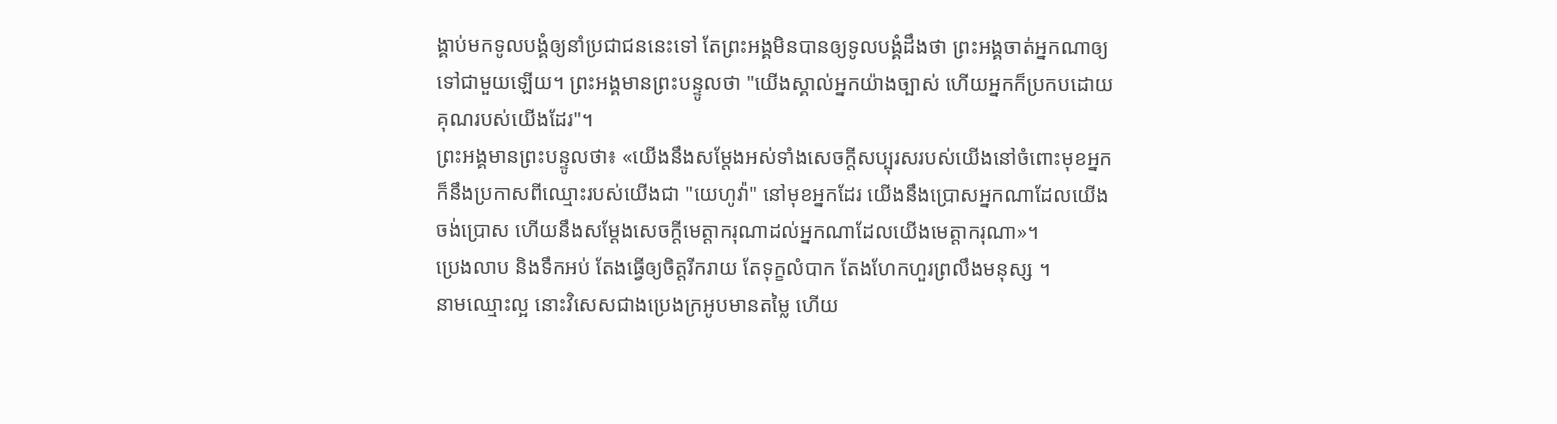ង្គាប់មកទូលបង្គំឲ្យនាំប្រជាជននេះទៅ តែព្រះអង្គមិនបានឲ្យទូលបង្គំដឹងថា ព្រះអង្គចាត់អ្នកណាឲ្យទៅជាមួយឡើយ។ ព្រះអង្គមានព្រះបន្ទូលថា "យើងស្គាល់អ្នកយ៉ាងច្បាស់ ហើយអ្នកក៏ប្រកបដោយគុណរបស់យើងដែរ"។
ព្រះអង្គមានព្រះបន្ទូលថា៖ «យើងនឹងសម្ដែងអស់ទាំងសេចក្ដីសប្បុរសរបស់យើងនៅចំពោះមុខអ្នក ក៏នឹងប្រកាសពីឈ្មោះរបស់យើងជា "យេហូវ៉ា" នៅមុខអ្នកដែរ យើងនឹងប្រោសអ្នកណាដែលយើងចង់ប្រោស ហើយនឹងសម្ដែងសេចក្ដីមេត្តាករុណាដល់អ្នកណាដែលយើងមេត្តាករុណា»។
ប្រេងលាប និងទឹកអប់ តែងធ្វើឲ្យចិត្តរីករាយ តែទុក្ខលំបាក តែងហែកហួរព្រលឹងមនុស្ស ។
នាមឈ្មោះល្អ នោះវិសេសជាងប្រេងក្រអូបមានតម្លៃ ហើយ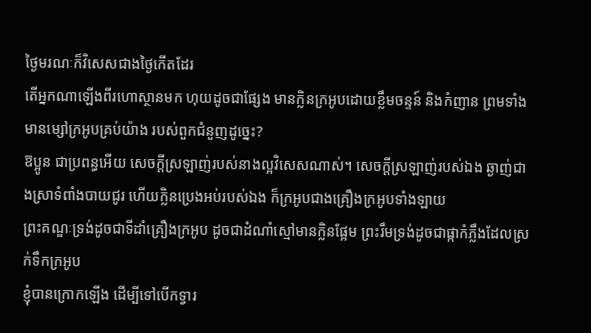ថ្ងៃមរណៈក៏វិសេសជាងថ្ងៃកើតដែរ
តើអ្នកណាឡើងពីរហោស្ថានមក ហុយដូចជាផ្សែង មានក្លិនក្រអូបដោយខ្លឹមចន្ទន៍ និងកំញាន ព្រមទាំងមានម្សៅក្រអូបគ្រប់យ៉ាង របស់ពួកជំនួញដូច្នេះ?
ឱប្អូន ជាប្រពន្ធអើយ សេចក្ដីស្រឡាញ់របស់នាងល្អវិសេសណាស់។ សេចក្ដីស្រឡាញ់របស់ឯង ឆ្ងាញ់ជាងស្រាទំពាំងបាយជូរ ហើយក្លិនប្រេងអប់របស់ឯង ក៏ក្រអូបជាងគ្រឿងក្រអូបទាំងឡាយ
ព្រះគណ្ឌៈទ្រង់ដូចជាទីដាំគ្រឿងក្រអូប ដូចជាដំណាំស្មៅមានក្លិនផ្អែម ព្រះរឹមទ្រង់ដូចជាផ្កាកំភ្លឹងដែលស្រក់ទឹកក្រអូប
ខ្ញុំបានក្រោកឡើង ដើម្បីទៅបើកទ្វារ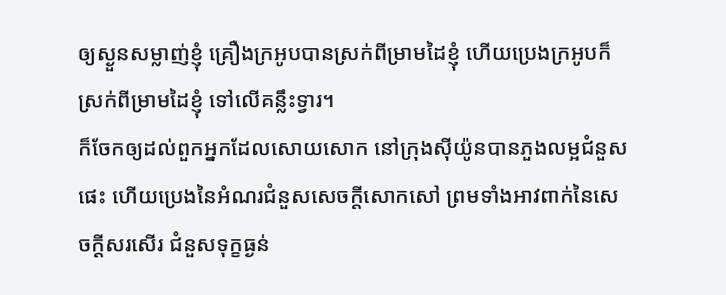ឲ្យស្ងួនសម្លាញ់ខ្ញុំ គ្រឿងក្រអូបបានស្រក់ពីម្រាមដៃខ្ញុំ ហើយប្រេងក្រអូបក៏ស្រក់ពីម្រាមដៃខ្ញុំ ទៅលើគន្លឹះទ្វារ។
ក៏ចែកឲ្យដល់ពួកអ្នកដែលសោយសោក នៅក្រុងស៊ីយ៉ូនបានភួងលម្អជំនួសផេះ ហើយប្រេងនៃអំណរជំនួសសេចក្ដីសោកសៅ ព្រមទាំងអាវពាក់នៃសេចក្ដីសរសើរ ជំនួសទុក្ខធ្ងន់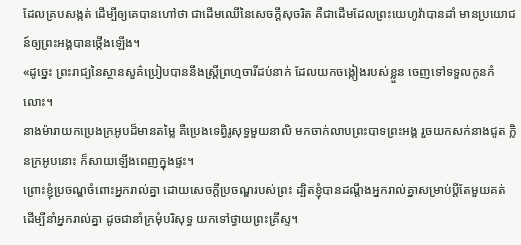ដែលគ្របសង្កត់ ដើម្បីឲ្យគេបានហៅថា ជាដើមឈើនៃសេចក្ដីសុចរិត គឺជាដើមដែលព្រះយេហូវ៉ាបានដាំ មានប្រយោជន៍ឲ្យព្រះអង្គបានថ្កើងឡើង។
«ដូច្នេះ ព្រះរាជ្យនៃស្ថានសួគ៌ប្រៀបបាននឹងស្រី្តព្រហ្មចារីដប់នាក់ ដែលយកចង្កៀងរបស់ខ្លួន ចេញទៅទទួលកូនកំលោះ។
នាងម៉ារាយកប្រេងក្រអូបដ៏មានតម្លៃ គឺប្រេងទេព្វិរូសុទ្ធមួយនាលិ មកចាក់លាបព្រះបាទព្រះអង្គ រួចយកសក់នាងជូត ក្លិនក្រអូបនោះ ក៏សាយឡើងពេញក្នុងផ្ទះ។
ព្រោះខ្ញុំប្រចណ្ឌចំពោះអ្នករាល់គ្នា ដោយសេចក្តីប្រចណ្ឌរបស់ព្រះ ដ្បិតខ្ញុំបានដណ្ដឹងអ្នករាល់គ្នាសម្រាប់ប្តីតែមួយគត់ ដើម្បីនាំអ្នករាល់គ្នា ដូចជានាំក្រមុំបរិសុទ្ធ យកទៅថ្វាយព្រះគ្រីស្ទ។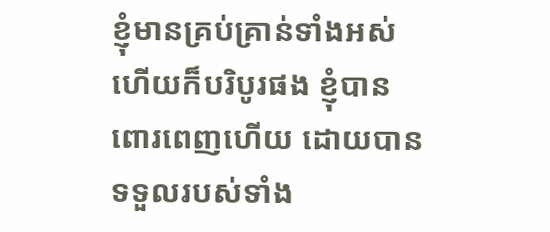ខ្ញុំមានគ្រប់គ្រាន់ទាំងអស់ ហើយក៏បរិបូរផង ខ្ញុំបានពោរពេញហើយ ដោយបានទទួលរបស់ទាំង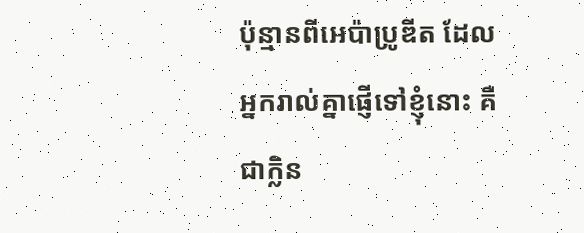ប៉ុន្មានពីអេប៉ាប្រូឌីត ដែលអ្នករាល់គ្នាផ្ញើទៅខ្ញុំនោះ គឺជាក្លិន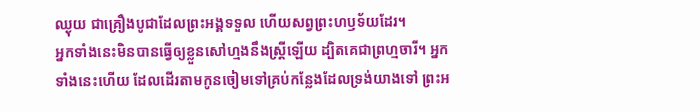ឈ្ងុយ ជាគ្រឿងបូជាដែលព្រះអង្គទទួល ហើយសព្វព្រះហឫទ័យដែរ។
អ្នកទាំងនេះមិនបានធ្វើឲ្យខ្លួនសៅហ្មងនឹងស្ត្រីឡើយ ដ្បិតគេជាព្រហ្មចារី។ អ្នកទាំងនេះហើយ ដែលដើរតាមកូនចៀមទៅគ្រប់កន្លែងដែលទ្រង់យាងទៅ ព្រះអ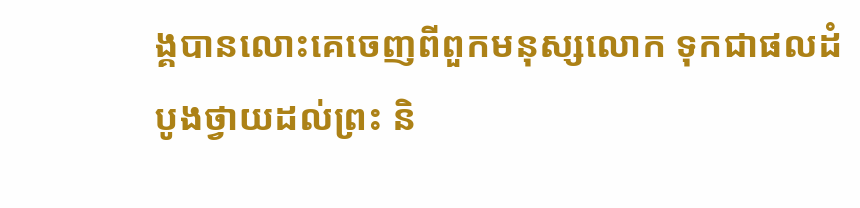ង្គបានលោះគេចេញពីពួកមនុស្សលោក ទុកជាផលដំបូងថ្វាយដល់ព្រះ និ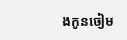ងកូនចៀម